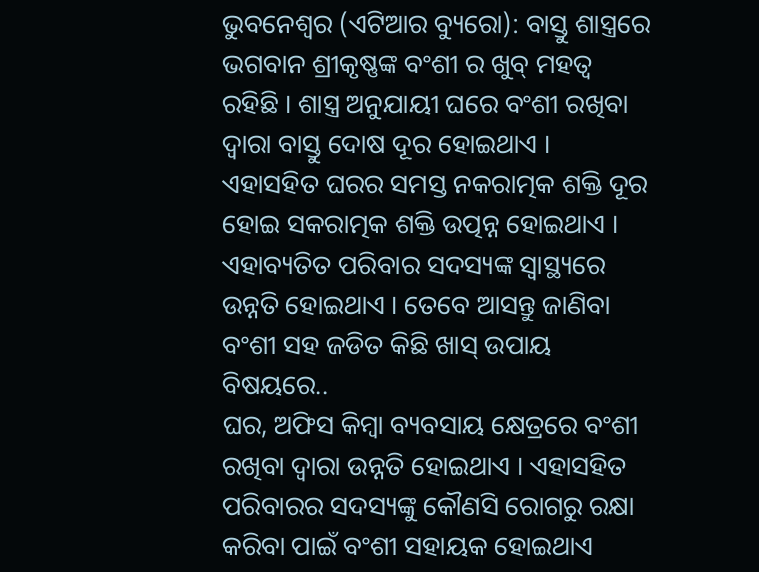ଭୁବନେଶ୍ୱର (ଏଟିଆର ବ୍ୟୁରୋ): ବାସ୍ତୁ ଶାସ୍ତ୍ରରେ ଭଗବାନ ଶ୍ରୀକୃଷ୍ଣଙ୍କ ବଂଶୀ ର ଖୁବ୍ ମହତ୍ୱ ରହିଛି । ଶାସ୍ତ୍ର ଅନୁଯାୟୀ ଘରେ ବଂଶୀ ରଖିବା ଦ୍ୱାରା ବାସ୍ତୁ ଦୋଷ ଦୂର ହୋଇଥାଏ । ଏହାସହିତ ଘରର ସମସ୍ତ ନକରାତ୍ମକ ଶକ୍ତି ଦୂର ହୋଇ ସକରାତ୍ମକ ଶକ୍ତି ଉତ୍ପନ୍ନ ହୋଇଥାଏ । ଏହାବ୍ୟତିତ ପରିବାର ସଦସ୍ୟଙ୍କ ସ୍ୱାସ୍ଥ୍ୟରେ ଉନ୍ନତି ହୋଇଥାଏ । ତେବେ ଆସନ୍ତୁ ଜାଣିବା ବଂଶୀ ସହ ଜଡିତ କିଛି ଖାସ୍ ଉପାୟ ବିଷୟରେ..
ଘର, ଅଫିସ କିମ୍ବା ବ୍ୟବସାୟ କ୍ଷେତ୍ରରେ ବଂଶୀ ରଖିବା ଦ୍ୱାରା ଉନ୍ନତି ହୋଇଥାଏ । ଏହାସହିତ ପରିବାରର ସଦସ୍ୟଙ୍କୁ କୌଣସି ରୋଗରୁ ରକ୍ଷା କରିବା ପାଇଁ ବଂଶୀ ସହାୟକ ହୋଇଥାଏ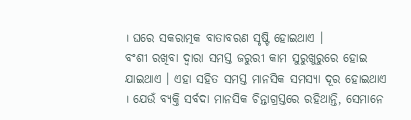। ଘରେ ସକରାତ୍ମକ ବାତାବରଣ ସୃଷ୍ଟି ହୋଇଥାଏ ।
ବଂଶୀ ରଖିବା ଦ୍ୱାରା ସମସ୍ତ ଜରୁରୀ କାମ ସୁରୁଖୁରୁରେ ହୋଇ ଯାଇଥାଏ । ଏହା ସହିତ ସମସ୍ତ ମାନସିକ ସମସ୍ୟା ଦୂର ହୋଇଥାଏ । ଯେଉଁ ବ୍ୟକ୍ତି ସର୍ବଦା ମାନସିକ ଚିନ୍ତାଗ୍ରସ୍ତରେ ରହିଥାନ୍ତି, ସେମାନେ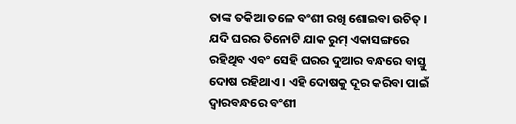ତାଙ୍କ ତକିଆ ତଳେ ବଂଶୀ ରଖି ଶୋଇବା ଉଚିତ୍ ।
ଯଦି ଘରର ତିନୋଟି ଯାକ ରୁମ୍ ଏକାସଙ୍ଗରେ ରହିଥିବ ଏବଂ ସେହି ଘରର ଦୁଆର ବନ୍ଧରେ ବାସ୍ତୁ ଦୋଷ ରହିଥାଏ । ଏହି ଦୋଷକୁ ଦୂର କରିବା ପାଇଁ ଦ୍ୱାରବନ୍ଧରେ ବଂଶୀ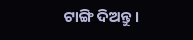ଟାଙ୍ଗି ଦିଅନ୍ତୁ ।